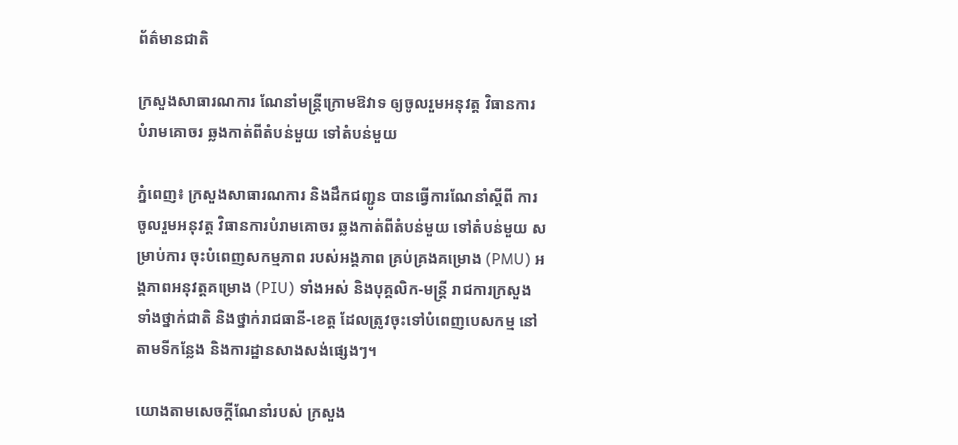ព័ត៌មានជាតិ

ក្រសួងសាធារណការ ណែនាំមន្ត្រីក្រោមឱវាទ ឲ្យចូលរួមអនុវត្ត វិធានការ បំរាមគោចរ ឆ្លងកាត់ពីតំបន់មួយ ទៅតំបន់មួយ

ភ្នំពេញ៖ ក្រសួងសាធារណការ និងដឹកជញ្ជូន បានធ្វើការណែនាំស្ដីពី ការចូលរួមអនុវត្ត វិធានការបំរាមគោចរ ឆ្លងកាត់ពីតំបន់មួយ ទៅតំបន់មួយ សម្រាប់ការ ចុះបំពេញសកម្មភាព របស់អង្គភាព គ្រប់គ្រងគម្រោង (PMU) អង្គភាពអនុវត្តគម្រោង (PIU) ទាំងអស់ និងបុគ្គលិក-មន្ដ្រី រាជការក្រសួង ទាំងថ្នាក់ជាតិ និងថ្នាក់រាជធានី-ខេត្ត ដែលត្រូវចុះទៅបំពេញបេសកម្ម នៅតាមទីកន្លែង និងការដ្ឋានសាងសង់ផ្សេងៗ។

យោងតាមសេចក្ដីណែនាំរបស់ ក្រសួង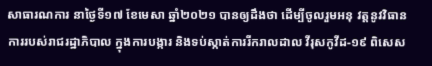សាធារណការ នាថ្ងៃទី១៧ ខែមេសា ឆ្នាំ២០២១ បានឲ្យដឹងថា ដើម្បីចូលរួមអនុ វត្តនូវវិធានការរបស់រាជរដ្ឋាភិបាល ក្នុងការបង្ការ និងទប់ស្កាត់ការរីករាលដាល វីរុសកូវីដ-១៩ ពិសេស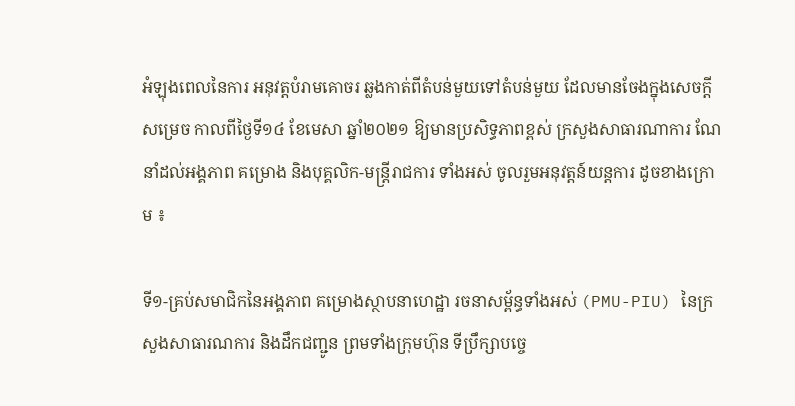អំឡុងពេលនៃការ អនុវត្តបំរាមគោចរ ឆ្លងកាត់ពីតំបន់មួយទៅតំបន់មួយ ដែលមានចែងក្នុងសេចក្តីសម្រេច កាលពីថ្ងៃទី១៤ ខែមេសា ឆ្នាំ២០២១ ឱ្យមានប្រសិទ្ធភាពខ្ពស់ ក្រសួងសាធារណាការ ណែនាំដល់អង្គភាព គម្រោង និងបុគ្គលិក-មន្ដ្រីរាជការ ទាំងអស់ ចូលរួមអនុវត្តន៍យន្ដការ ដូចខាងក្រោម ៖

ទី១-គ្រប់សមាជិកនៃអង្គភាព គម្រោងស្ថាបនាហេដ្ឋា រចនាសម្ព័ន្ធទាំងអស់ (PMU-PIU) នៃក្រសួងសាធារណការ និងដឹកជញ្ជូន ព្រមទាំងក្រុមហ៊ុន ទីប្រឹក្សាបច្ចេ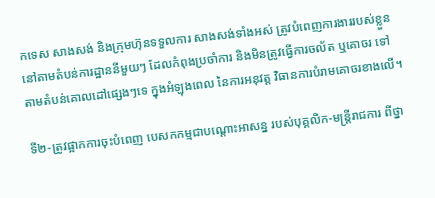កទេស សាងសង់ និងក្រុមហ៊ុនទទួលការ សាងសង់ទាំងអស់ ត្រូវបំពេញការងាររបស់ខ្លួន នៅតាមតំបន់ការដ្ឋាននីមួយៗ ដែលកំពុងប្រចាំការ និងមិនត្រូវធ្វើការចល័ត ឬគោចរ ទៅតាមតំបន់គោលដៅផ្សេងៗទេ ក្នុងអំឡុងពេល នៃការអនុវត្ត វិធានការបំរាមគោចរខាងលើ។

ទី២-ត្រូវផ្អាកការចុះបំពេញ បេសកកម្មជាបណ្តោះអាសន្ន របស់បុគ្គលិក-មន្ត្រីរាជការ ពីថ្នា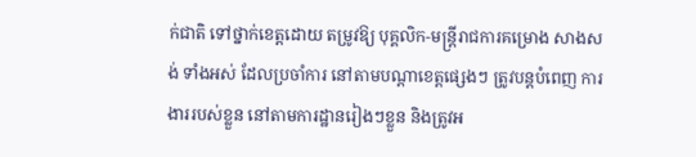ក់ជាតិ ទៅថ្នាក់ខេត្តដោយ តម្រូវឱ្យ បុគ្គលិក-មន្ត្រីរាជការគម្រោង សាងសង់ ទាំងអស់ ដែលប្រចាំការ នៅតាមបណ្តាខេត្តផ្សេងៗ ត្រូវបន្តបំពេញ ការងាររបស់ខ្លួន នៅតាមការដ្ឋានរៀងៗខ្លួន និងត្រូវអ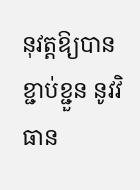នុវត្តឱ្យបានខ្ជាប់ខ្ជួន នូវវិធាន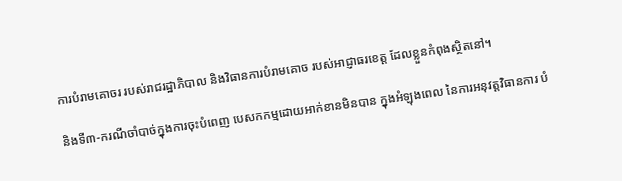ការបំរាមគោចរ របស់រាជរដ្ឋាភិបាល និងវិធានការបំរាមគោច របស់អាជ្ញាធរខេត្ត ដែលខ្លួនកំពុងស្ថិតនៅ។

និងទី៣-ករណីចាំបាច់ក្នុងការចុះបំពេញ បេសកកម្មដោយអាក់ខានមិនបាន ក្នុងអំឡុងពេល នៃការអនុវត្តវិធានការ បំ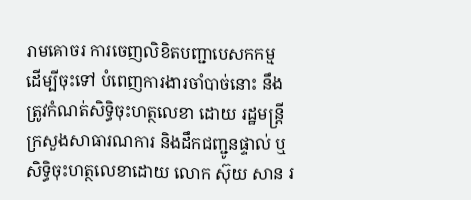រាមគោចរ ការចេញលិខិតបញ្ជាបេសកកម្ម ដើម្បីចុះទៅ បំពេញការងារចាំបាច់នោះ នឹងត្រូវកំណត់សិទ្ធិចុះហត្ថលេខា ដោយ រដ្ឋមន្ត្រី ក្រសួងសាធារណការ និងដឹកជញ្ជូនផ្ទាល់ ឬសិទ្ធិចុះហត្ថលេខាដោយ លោក ស៊ុយ សាន រ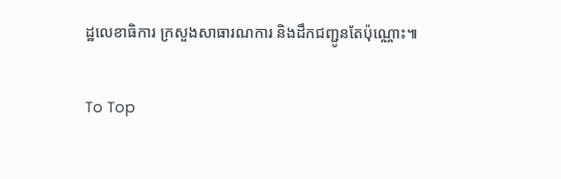ដ្ឋលេខាធិការ ក្រសួងសាធារណការ និងដឹកជញ្ជូនតែប៉ុណ្ណោះ៕

To Top